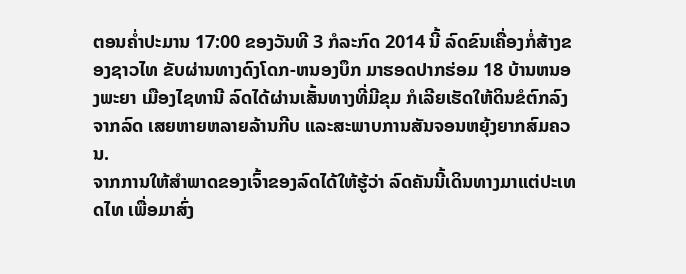ຕອນຄ່ຳປະມານ 17:00 ຂອງວັນທີ 3 ກໍລະກົດ 2014 ນີ້ ລົດຂົນເຄື່ອງກໍ່ສ້າງຂອງຊາວໄທ ຂັບຜ່ານທາງດົງໂດກ-ຫນອງບຶກ ມາຮອດປາກຮ່ອມ 18 ບ້ານຫນອງພະຍາ ເມືອງໄຊທານີ ລົດໄດ້ຜ່ານເສັ້ນທາງທີ່ມີຂຸມ ກໍເລີຍເຮັດໃຫ້ດິນຂໍຕົກລົງຈາກລົດ ເສຍຫາຍຫລາຍລ້ານກີບ ແລະສະພາບການສັນຈອນຫຍຸ້ງຍາກສົມຄວນ.
ຈາກການໃຫ້ສຳພາດຂອງເຈົ້າຂອງລົດໄດ້ໃຫ້ຮູ້ວ່າ ລົດຄັນນີ້ເດິນທາງມາແຕ່ປະເທດໄທ ເພື່ອມາສົ່ງ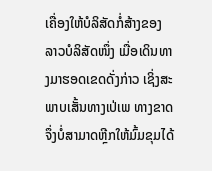ເຄື່ອງໃຫ້ບໍລິສັດກໍ່ສ້າງຂອງລາວບໍລິສັດໜຶ່ງ ເມື່ອເດິນທາງມາຮອດເຂດດັ່ງກ່າວ ເຊິ່ງສະພາບເສັ້ນທາງເປ່ເພ ທາງຂາດ ຈຶ່ງບໍ່ສາມາດຫຼີກໃຫ້ມົ້ມຂຸມໄດ້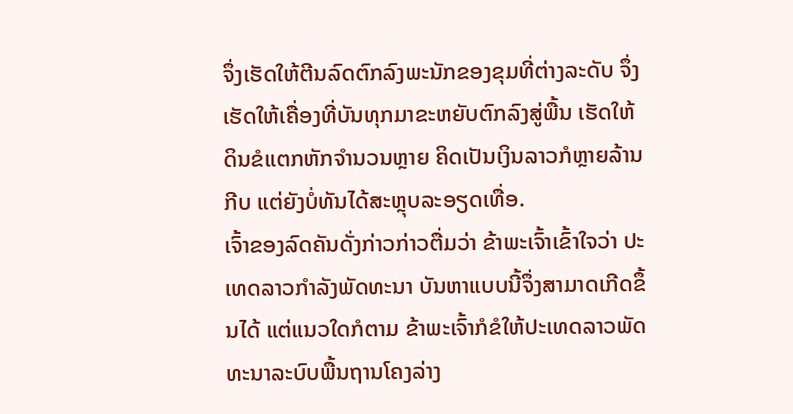ຈຶ່ງເຮັດໃຫ້ຕີນລົດຕົກລົງພະນັກຂອງຂຸມທີ່ຕ່າງລະດັບ ຈຶ່ງເຮັດໃຫ້ເຄື່ອງທີ່ບັນທຸກມາຂະຫຍັບຕົກລົງສູ່ພື້ນ ເຮັດໃຫ້ດິນຂໍແຕກຫັກຈຳນວນຫຼາຍ ຄິດເປັນເງິນລາວກໍຫຼາຍລ້ານກີບ ແຕ່ຍັງບໍ່ທັນໄດ້ສະຫຼຸບລະອຽດເທື່ອ.
ເຈົ້າຂອງລົດຄັນດັ່ງກ່າວກ່າວຕື່ມວ່າ ຂ້າພະເຈົ້າເຂົ້າໃຈວ່າ ປະເທດລາວກຳລັງພັດທະນາ ບັນຫາແບບນີ້ຈຶ່ງສາມາດເກີດຂຶ້ນໄດ້ ແຕ່ແນວໃດກໍຕາມ ຂ້າພະເຈົ້າກໍຂໍໃຫ້ປະເທດລາວພັດທະນາລະບົບພື້ນຖານໂຄງລ່າງ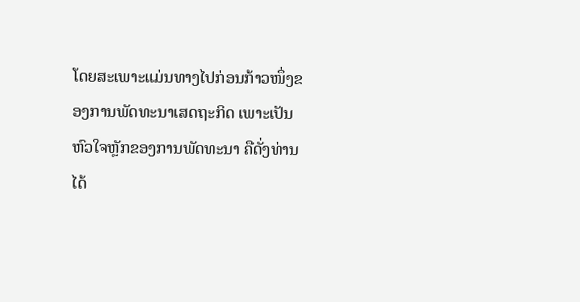ໂດຍສະເພາະແມ່ນທາງໄປກ່ອນກ້າວໜຶ່ງຂອງການພັດທະນາເສດຖະກິດ ເພາະເປັນຫົວໃຈຫຼັກຂອງການພັດທະນາ ຄືດັ່ງທ່ານໄດ້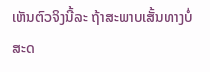ເຫັນຕົວຈິງນີ້ລະ ຖ້າສະພາບເສັ້ນທາງບໍ່ສະດ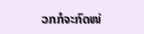ວກກໍຈະກົດໜ່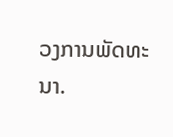ວງການພັດທະນາ.